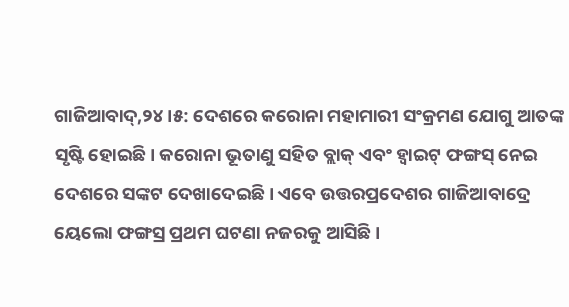ଗାଜିଆବାଦ୍,୨୪।୫: ଦେଶରେ କରୋନା ମହାମାରୀ ସଂକ୍ରମଣ ଯୋଗୁ ଆତଙ୍କ ସୃଷ୍ଟି ହୋଇଛି। କରୋନା ଭୂତାଣୁ ସହିତ ବ୍ଲାକ୍ ଏବଂ ହ୍ବାଇଟ୍ ଫଙ୍ଗସ୍ ନେଇ ଦେଶରେ ସଙ୍କଟ ଦେଖାଦେଇଛି। ଏବେ ଉତ୍ତରପ୍ରଦେଶର ଗାଜିଆବାଦ୍ରେ ୟେଲୋ ଫଙ୍ଗସ୍ର ପ୍ରଥମ ଘଟଣା ନଜରକୁ ଆସିଛି।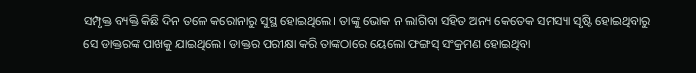ସମ୍ପୃକ୍ତ ବ୍ୟକ୍ତି କିଛି ଦିନ ତଳେ କରୋନାରୁ ସୁସ୍ଥ ହୋଇଥିଲେ। ତାଙ୍କୁ ଭୋକ ନ ଲାଗିବା ସହିତ ଅନ୍ୟ କେତେକ ସମସ୍ୟା ସୃଷ୍ଟି ହୋଇଥିବାରୁ ସେ ଡାକ୍ତରଙ୍କ ପାଖକୁ ଯାଇଥିଲେ। ଡାକ୍ତର ପରୀକ୍ଷା କରି ତାଙ୍କଠାରେ ୟେଲୋ ଫଙ୍ଗସ୍ ସଂକ୍ରମଣ ହୋଇଥିବା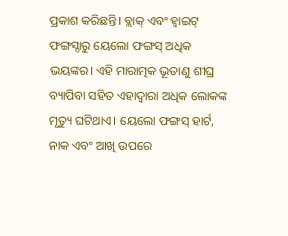ପ୍ରକାଶ କରିଛନ୍ତି। ବ୍ଲାକ୍ ଏବଂ ହ୍ବାଇଟ୍ ଫଙ୍ଗସ୍ଠାରୁ ୟେଲୋ ଫଙ୍ଗସ୍ ଅଧିକ ଭୟଙ୍କର। ଏହି ମାରାତ୍ମକ ଭୂତାଣୁ ଶୀଘ୍ର ବ୍ୟାପିବା ସହିତ ଏହାଦ୍ୱାରା ଅଧିକ ଲୋକଙ୍କ ମୃତ୍ୟୁ ଘଟିଥାଏ। ୟେଲୋ ଫଙ୍ଗସ୍ ହାର୍ଟ, ନାକ ଏବଂ ଆଖି ଉପରେ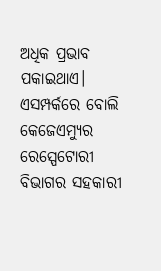ଅଧିକ ପ୍ରଭାବ ପକାଇଥାଏ। ଏସମ୍ପର୍କରେ ବୋଲି କେଜେଏମ୍ୟୁର ରେସ୍ପେଟୋରୀ ବିଭାଗର ସହକାରୀ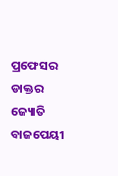ପ୍ରଫେସର ଡାକ୍ତର ଜ୍ୟୋତି ବାଜପେୟୀ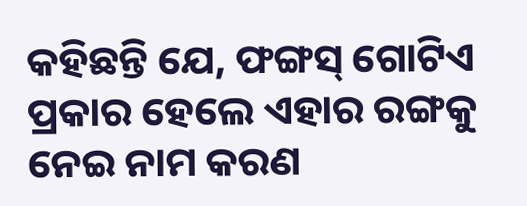କହିଛନ୍ତି ଯେ, ଫଙ୍ଗସ୍ ଗୋଟିଏ ପ୍ରକାର ହେଲେ ଏହାର ରଙ୍ଗକୁ ନେଇ ନାମ କରଣ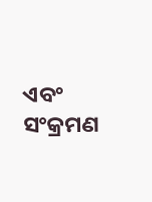ଏବଂ ସଂକ୍ରମଣ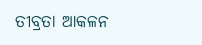ତୀବ୍ରତା ଆକଳନ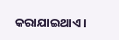କରାଯାଇଥାଏ।